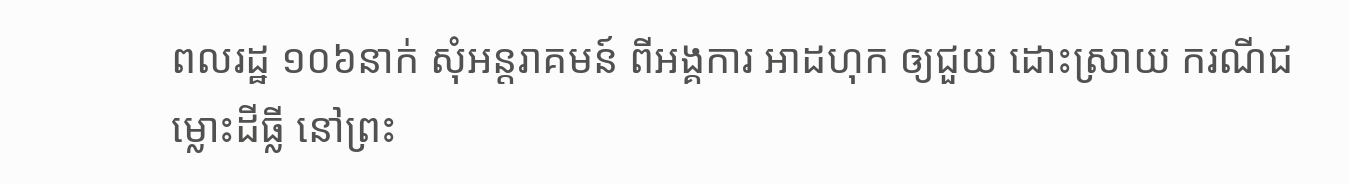ពលរដ្ឋ ១០៦នាក់ សុំអន្ដរាគមន៍ ពីអង្គការ អាដហុក ឲ្យជួយ ដោះស្រាយ ករណីជម្លោះដីធ្លី នៅព្រះ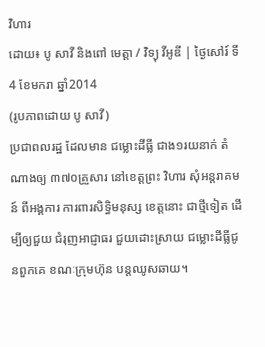វិហារ
ដោយ៖ បូ សាវី និងពៅ មេត្ដា / វិទ្យុ វីអូឌី | ថ្ងៃសៅរ៍ ទី4 ខែមករា ឆ្នាំ2014
(រូបភាពដោយ បូ សាវី)
ប្រជាពលរដ្ឋ ដែលមាន ជម្លោះដីធ្លី ជាង១រយនាក់ តំណាងឲ្យ ៣៧០គ្រួសារ នៅខេត្ដព្រះ វិហារ សុំអន្ដរាគមន៍ ពីអង្គការ ការពារសិទ្ធិមនុស្ស ខេត្ដនោះ ជាថ្មីទៀត ដើម្បីឲ្យជួយ ជំរុញអាជ្ញាធរ ជួយដោះស្រាយ ជម្លោះដីធ្លីជូនពួកគេ ខណៈក្រុមហ៊ុន បន្ដឈូសឆាយ។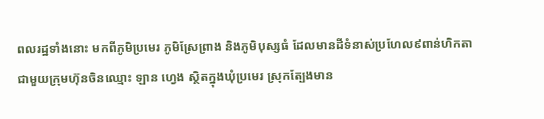ពលរដ្ឋទាំងនោះ មកពីភូមិប្រមេរ ភូមិស្រែព្រាង និងភូមិបុស្សធំ ដែលមានដីទំនាស់ប្រហែល៩ពាន់ហិកតា ជាមួយក្រុមហ៊ុនចិនឈ្មោះ ឡាន ហ្វេង ស្ថិតក្នុងឃុំប្រមេរ ស្រុកត្បែងមាន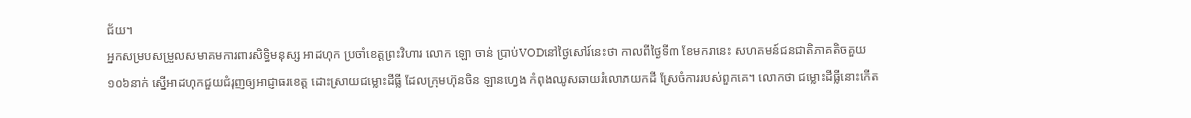ជ័យ។
អ្នកសម្របសម្រួលសមាគមការពារសិទ្ធិមនុស្ស អាដហុក ប្រចាំខេត្ដព្រះវិហារ លោក ឡោ ចាន់ ប្រាប់VODនៅថ្ងៃសៅរ៍នេះថា កាលពីថ្ងៃទី៣ ខែមករានេះ សហគមន៍ជនជាតិភាគតិចគួយ ១០៦នាក់ ស្នើអាដហុកជួយជំរុញឲ្យអាជ្ញាធរខេត្ដ ដោះស្រាយជម្លោះដីធ្លី ដែលក្រុមហ៊ុនចិន ឡានហ្វេង កំពុងឈូសឆាយរំលោភយកដី ស្រែចំការរបស់ពួកគេ។ លោកថា ជម្លោះដីធ្លីនោះកើត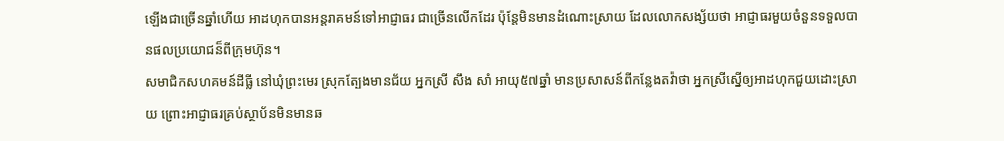ឡើងជាច្រើនឆ្នាំហើយ អាដហុកបានអន្ដរាគមន៍ទៅអាជ្ញាធរ ជាច្រើនលើកដែរ ប៉ុន្ដែមិនមានដំណោះស្រាយ ដែលលោកសង្ស័យថា អាជ្ញាធរមួយចំនួនទទួលបានផលប្រយោជន៏ពីក្រុមហ៊ុន។
សមាជិកសហគមន៍ដីធ្លី នៅឃុំព្រះមេរ ស្រុកត្បែងមានជ័យ អ្នកស្រី សឹង សាំ អាយុ៥៧ឆ្នាំ មានប្រសាសន៍ពីកន្លែងតវ៉ាថា អ្នកស្រីស្នើឲ្យអាដហុកជួយដោះស្រាយ ព្រោះអាជ្ញាធរគ្រប់ស្ថាប័នមិនមានឆ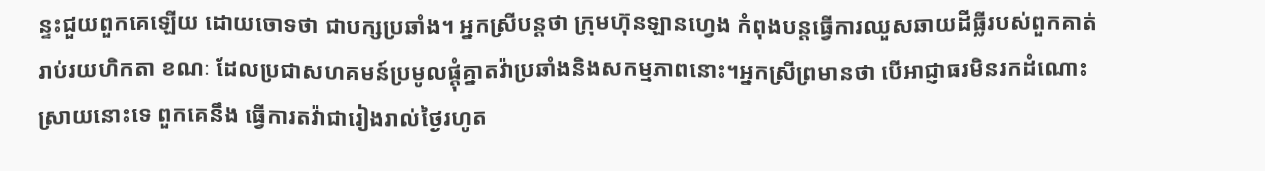ន្ទះជួយពួកគេឡើយ ដោយចោទថា ជាបក្សប្រឆាំង។ អ្នកស្រីបន្ដថា ក្រុមហ៊ុនឡានហ្វេង កំពុងបន្ដធ្វើការឈួសឆាយដីធ្លីរបស់ពួកគាត់ រាប់រយហិកតា ខណៈ ដែលប្រជាសហគមន៍ប្រមូលផ្ដុំគ្នាតវ៉ាប្រឆាំងនិងសកម្មភាពនោះ។អ្នកស្រីព្រមានថា បើអាជ្ញាធរមិនរកដំណោះស្រាយនោះទេ ពួកគេនឹង ធ្វើការតវ៉ាជារៀងរាល់ថ្ងៃរហូត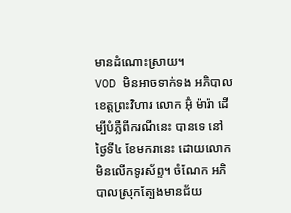មានដំណោះស្រាយ។
VOD មិនអាចទាក់ទង អភិបាលខេត្ដព្រះវិហារ លោក អ៊ុំ ម៉ារ៉ា ដើម្បីបំភ្លឺពីករណីនេះ បានទេ នៅថ្ងៃទី៤ ខែមករានេះ ដោយលោកមិនលើកទូរស័ព្ទ។ ចំណែក អភិបាលស្រុកត្បែងមានជ័យ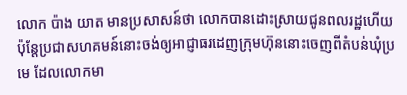លោក ប៉ាង យាត មានប្រសាសន៍ថា លោកបានដោះស្រាយជូនពលរដ្ឋហើយ ប៉ុន្ដែប្រជាសហគមន៍នោះចង់ឲ្យអាជ្ញាធរដេញក្រុមហ៊ុននោះចេញពីតំបន់ឃុំប្រមេ ដែលលោកមា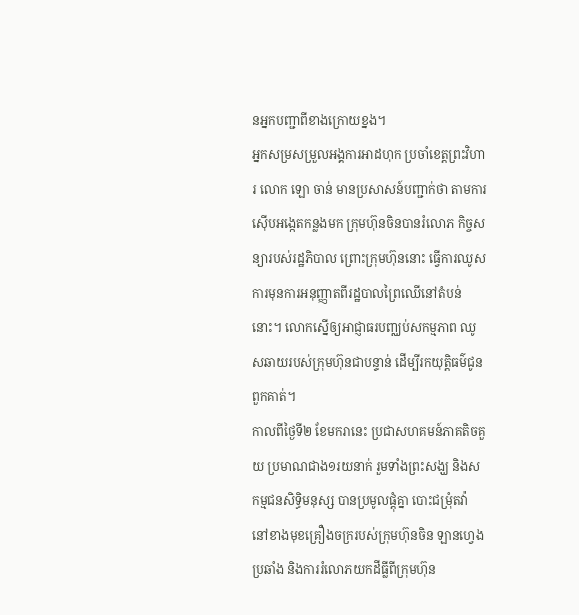នអ្នកបញ្ជាពីខាងក្រោយខ្នង។
អ្នកសម្រសម្រួលអង្គការអាដហុក ប្រចាំខេត្ដព្រះវិហារ លោក ឡោ ចាន់ មានប្រសាសន៍បញ្ជាក់ថា តាមការស៊ើបអង្កេតកន្លងមក ក្រុមហ៊ុនចិនបានរំលោភ កិច្ចសន្យារបស់រដ្ឋភិបាល ព្រោះក្រុមហ៊ុននោះ ធ្វើការឈូសការមុនការអនុញ្ញាតពីរដ្ឋបាលព្រៃឈើនៅតំបន់នោះ។ លោកស្នើឲ្យអាជ្ញាធរបញ្ឈប់សកម្មភាព ឈូសឆាយរបស់ក្រុមហ៊ុនជាបន្ទាន់ ដើម្បីរកយុត្ដិធម៌ជូនពួកគាត់។
កាលពីថ្ងៃទី២ ខែមករានេះ ប្រជាសហគមន៍ភាគតិចគួយ ប្រមាណជាង១រយនាក់ រួមទាំងព្រះសង្ឃ និងសកម្មជនសិទ្ធិមនុស្ស បានប្រមូលផ្ដុំគ្នា បោះជម្រុំតវ៉ា នៅខាងមុខគ្រឿងចក្ររបស់ក្រុមហ៊ុនចិន ឡានហ្វេង ប្រឆាំង និងការរំលោភយកដីធ្លីពីក្រុមហ៊ុន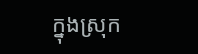ក្នុងស្រុក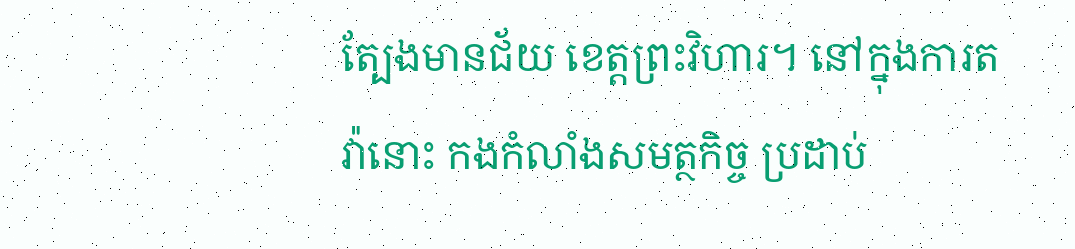ត្បែងមានជ័យ ខេត្ដព្រះវិហារ។ នៅក្នុងការតវ៉ានោះ កងកំលាំងសមត្ថកិច្ច ប្រដាប់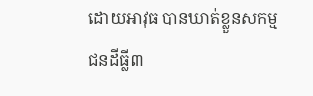ដោយអាវុធ បានឃាត់ខ្លួនសកម្មជនដីធ្លី៣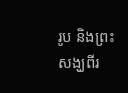រូប និងព្រះសង្ឃពីរ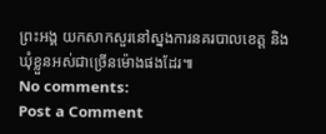ព្រះអង្គ យកសាកសួរនៅស្នងការនគរបាលខេត្ដ និងឃុំខ្លួនអស់ជាច្រើនម៉ោងផងដែរ៕
No comments:
Post a Comment